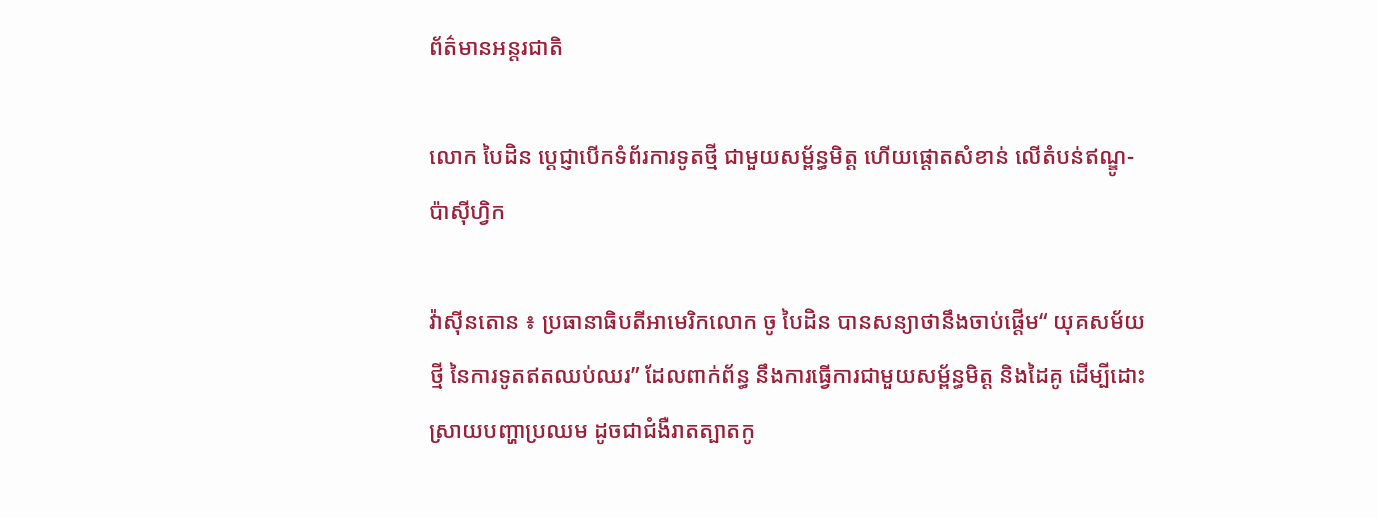ព័ត៌មានអន្តរជាតិ

លោក បៃដិន ប្ដេជ្ញាបើកទំព័រការទូតថ្មី ជាមួយសម្ព័ន្ធមិត្ដ ហើយផ្ដោតសំខាន់ លើតំបន់ឥណ្ឌូ-ប៉ាស៊ីហ្វិក

វ៉ាស៊ីនតោន ៖ ប្រធានាធិបតីអាមេរិកលោក ចូ បៃដិន បានសន្យាថានឹងចាប់ផ្តើម“ យុគសម័យថ្មី នៃការទូតឥតឈប់ឈរ” ដែលពាក់ព័ន្ធ នឹងការធ្វើការជាមួយសម្ព័ន្ធមិត្ត និងដៃគូ ដើម្បីដោះស្រាយបញ្ហាប្រឈម ដូចជាជំងឺរាតត្បាតកូ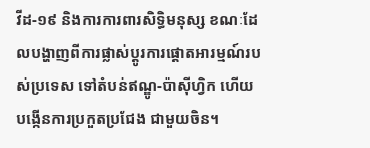វីដ-១៩ និងការការពារសិទិ្ធមនុស្ស ខណៈដែលបង្ហាញពីការផ្លាស់ប្តូរការផ្តោតអារម្មណ៍របស់ប្រទេស ទៅតំបន់ឥណ្ឌូ-ប៉ាស៊ីហ្វិក ហើយបង្កើនការប្រកួតប្រជែង ជាមួយចិន។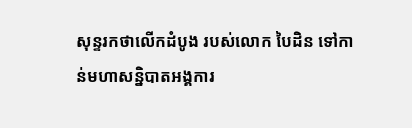សុន្ទរកថាលើកដំបូង របស់លោក បៃដិន ទៅកាន់មហាសន្និបាតអង្គការ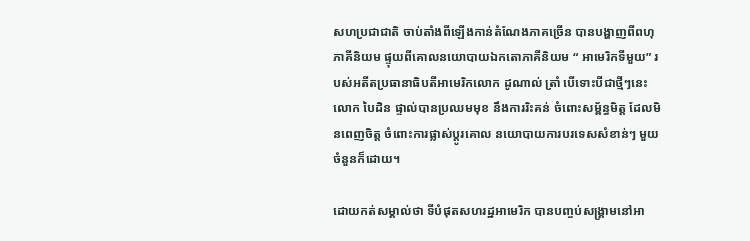សហប្រជាជាតិ ចាប់តាំងពីឡើងកាន់តំណែងភាគច្រើន បានបង្ហាញពីពហុភាគីនិយម ផ្ទុយពីគោលនយោបាយឯកតោភាគីនិយម “ អាមេរិកទីមួយ” របស់អតីតប្រធានាធិបតីអាមេរិកលោក ដូណាល់ ត្រាំ បើទោះបីជាថ្មីៗនេះលោក បៃដិន ផ្ទាល់បានប្រឈមមុខ នឹងការរិះគន់ ចំពោះសម្ព័ន្ធមិត្ត ដែលមិនពេញចិត្ត ចំពោះការផ្លាស់ប្តូរគោល នយោបាយការបរទេសសំខាន់ៗ មួយចំនួនក៏ដោយ។

ដោយកត់សម្គាល់ថា ទីបំផុតសហរដ្ឋអាមេរិក បានបញ្ចប់សង្គ្រាមនៅអា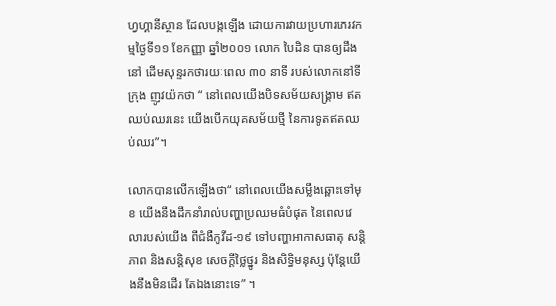ហ្វហ្គានីស្ថាន ដែលបង្កឡើង ដោយការវាយប្រហារភេរវកម្មថ្ងៃទី១១ ខែកញ្ញា ឆ្នាំ២០០១ លោក បៃដិន បានឲ្យដឹង នៅ ដើមសុន្ទរកថារយៈពេល ៣០ នាទី របស់លោកនៅទីក្រុង ញូវយ៉កថា “ នៅពេលយើងបិទសម័យសង្គ្រាម ឥតឈប់ឈរនេះ យើងបើកយុគសម័យថ្មី នៃការទូតឥតឈប់ឈរ”។

លោកបានលើកឡើងថា“ នៅពេលយើងសម្លឹងឆ្ពោះទៅមុខ យើងនឹងដឹកនាំរាល់បញ្ហាប្រឈមធំបំផុត នៃពេលវេលារបស់យើង ពីជំងឺកូវីដ-១៩ ទៅបញ្ហាអាកាសធាតុ សន្តិភាព និងសន្តិសុខ សេចក្តីថ្លៃថ្នូរ និងសិទ្ធិមនុស្ស ប៉ុន្តែយើងនឹងមិនដើរ តែឯងនោះទេ” ។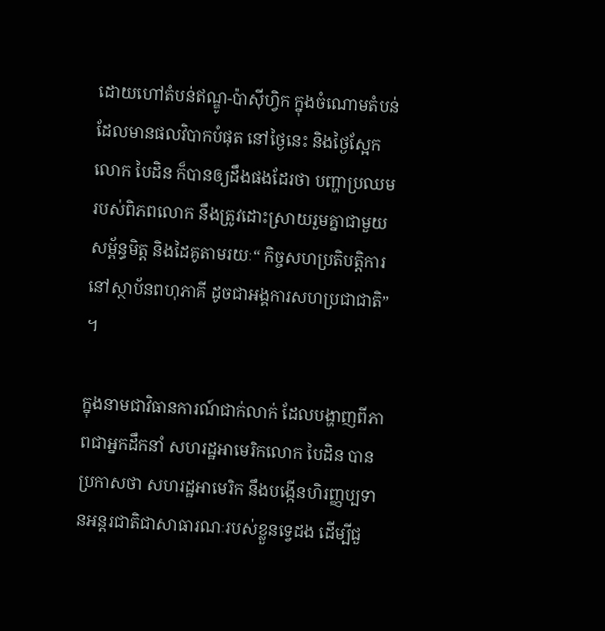ដោយហៅតំបន់ឥណ្ឌូ-ប៉ាស៊ីហ្វិក ក្នុងចំណោមតំបន់ ដែលមានផលវិបាកបំផុត នៅថ្ងៃនេះ និងថ្ងៃស្អែក លោក បៃដិន ក៏បានឲ្យដឹងផងដែរថា បញ្ហាប្រឈមរបស់ពិភពលោក នឹងត្រូវដោះស្រាយរួមគ្នាជាមួយសម្ព័ន្ធមិត្ត និងដៃគូតាមរយៈ“ កិច្ចសហប្រតិបត្តិការនៅស្ថាប័នពហុភាគី ដូចជាអង្គការសហប្រជាជាតិ” ។

ក្នុងនាមជាវិធានការណ៍ជាក់លាក់ ដែលបង្ហាញពីភាពជាអ្នកដឹកនាំ សហរដ្ឋអាមេរិកលោក បៃដិន បានប្រកាសថា សហរដ្ឋអាមេរិក នឹងបង្កើនហិរញ្ញប្បទានអន្តរជាតិជាសាធារណៈរបស់ខ្លួនទ្វេដង ដើម្បីជួ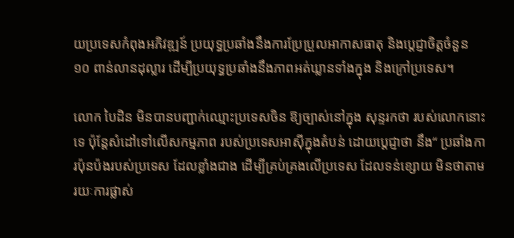យប្រទេសកំពុងអភិវឌ្ឍន៍ ប្រយុទ្ធប្រឆាំងនឹងការប្រែប្រួលអាកាសធាតុ និងប្តេជ្ញាចិត្តចំនួន ១០ ពាន់លានដុល្លារ ដើម្បីប្រយុទ្ធប្រឆាំងនឹងភាពអត់ឃ្លានទាំងក្នុង និងក្រៅប្រទេស។

លោក បៃដិន មិនបានបញ្ជាក់ឈ្មោះប្រទេសចិន ឱ្យច្បាស់នៅក្នុង សុន្ទរកថា របស់លោកនោះទេ ប៉ុន្តែសំដៅទៅលើសកម្មភាព របស់ប្រទេសអាស៊ីក្នុងតំបន់ ដោយប្តេជ្ញាថា នឹង“ ប្រឆាំងការប៉ុនប៉ងរបស់ប្រទេស ដែលខ្លាំងជាង ដើម្បីគ្រប់គ្រងលើប្រទេស ដែលទន់ខ្សោយ មិនថាតាមរយៈការផ្លាស់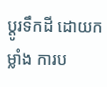ប្តូរទឹកដី ដោយកម្លាំង ការប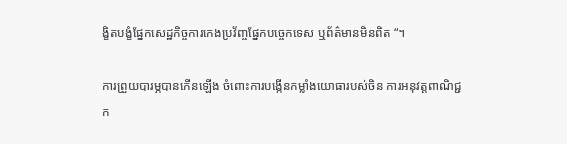ង្ខិតបង្ខំផ្នែកសេដ្ឋកិច្ចការកេងប្រវ័ញ្ចផ្នែកបច្ចេកទេស ឬព័ត៌មានមិនពិត “។

ការព្រួយបារម្ភបានកើនឡើង ចំពោះការបង្កើនកម្លាំងយោធារបស់ចិន ការអនុវត្តពាណិជ្ជក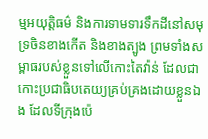ម្មអយុត្តិធម៌ និងការទាមទារទឹកដីនៅសមុទ្រចិនខាងកើត និងខាងត្បូង ព្រមទាំងសម្ពាធរបស់ខ្លួនទៅលើកោះតៃវ៉ាន់ ដែលជាកោះប្រជាធិបតេយ្យគ្រប់គ្រងដោយខ្លួនឯង ដែលទីក្រុងប៉េ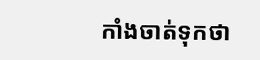កាំងចាត់ទុកថា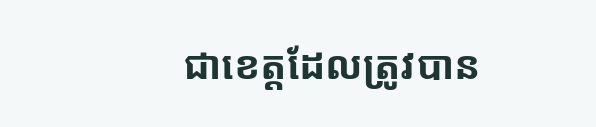ជាខេត្តដែលត្រូវបាន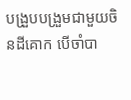បង្រួបបង្រួមជាមួយចិនដីគោក បើចាំបា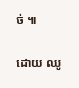ច់ ៕

ដោយ ឈូ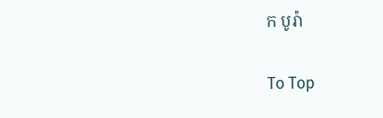ក បូរ៉ា

To Top